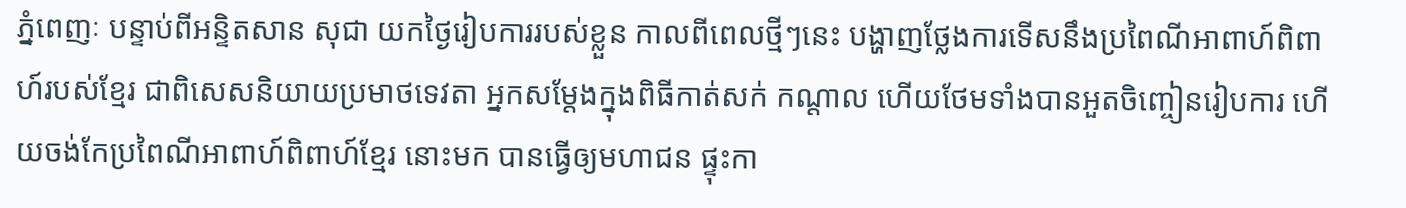ភ្នំពេញៈ បន្ទាប់ពីអន្ទិតសាន សុជា យកថ្ងៃរៀបការរបស់ខ្លួន កាលពីពេលថ្មីៗនេះ បង្ហាញថ្លែងការទើសនឹងប្រពៃណីអាពាហ៍ពិពាហ៍របស់ខ្មែរ ជាពិសេសនិយាយប្រមាថទេវតា អ្នកសម្ដែងក្នុងពិធីកាត់សក់ កណ្ដាល ហើយថែមទាំងបានអួតចិញ្ចៀនរៀបការ ហើយចង់កែប្រពៃណីអាពាហ៍ពិពាហ៍ខ្មែរ នោះមក បានធ្វើឲ្យមហាជន ផ្ទុះកា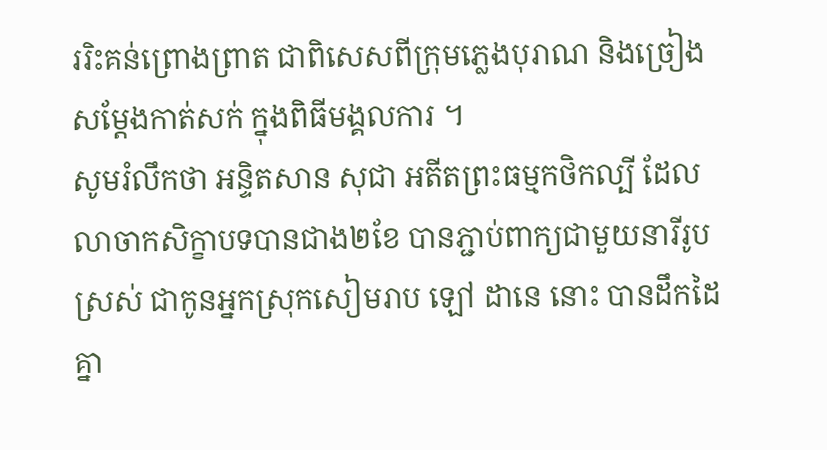ររិះគន់ព្រោងព្រាត ជាពិសេសពីក្រុមភ្លេងបុរាណ និងច្រៀងសម្ដែងកាត់សក់ ក្នុងពិធីមង្គលការ ។
សូមរំលឹកថា អន្ទិតសាន សុជា អតីតព្រះធម្មកថិកល្បី ដែលលាចាកសិក្ខាបទបានជាង២ខែ បានភ្ជាប់ពាក្យជាមួយនារីរូបស្រស់ ជាកូនអ្នកស្រុកសៀមរាប ឡៅ ដានេ នោះ បានដឹកដៃគ្នា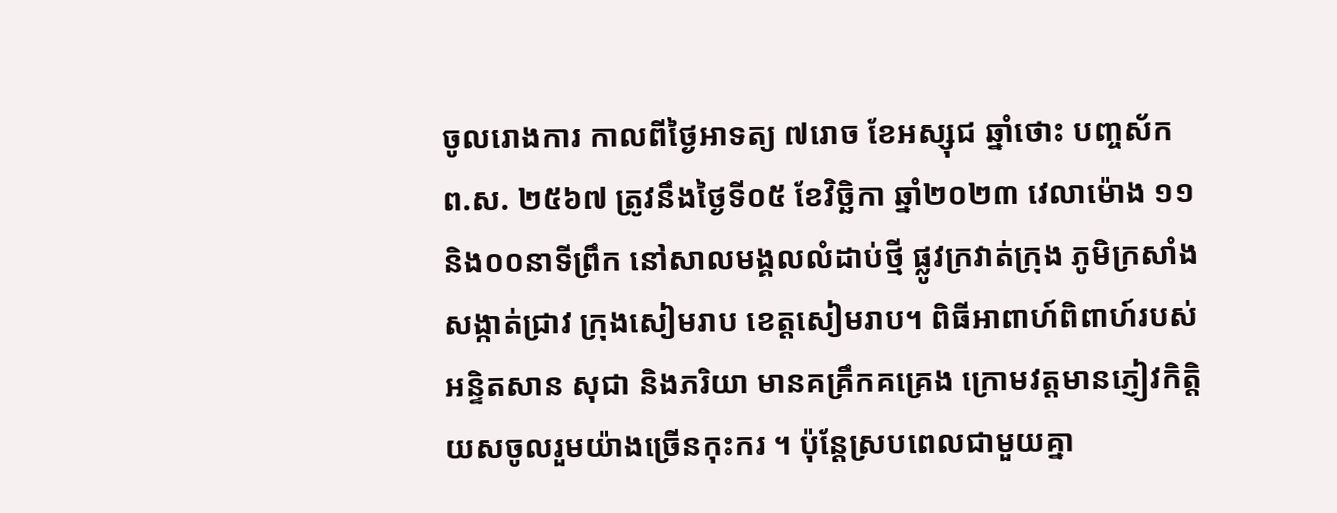ចូលរោងការ កាលពីថ្ងៃអាទត្យ ៧រោច ខែអស្សុជ ឆ្នាំថោះ បញ្ចស័ក ព.ស. ២៥៦៧ ត្រូវនឹងថ្ងៃទី០៥ ខែវិច្ឆិកា ឆ្នាំ២០២៣ វេលាម៉ោង ១១និង០០នាទីព្រឹក នៅសាលមង្គលលំដាប់ថ្មី ផ្លូវក្រវាត់ក្រុង ភូមិក្រសាំង សង្កាត់ជ្រាវ ក្រុងសៀមរាប ខេត្តសៀមរាប។ ពិធីអាពាហ៍ពិពាហ៍របស់អន្ទិតសាន សុជា និងភរិយា មានគគ្រឹកគគ្រេង ក្រោមវត្តមានភ្ញៀវកិត្តិយសចូលរួមយ៉ាងច្រើនកុះករ ។ ប៉ុន្តែស្របពេលជាមួយគ្នា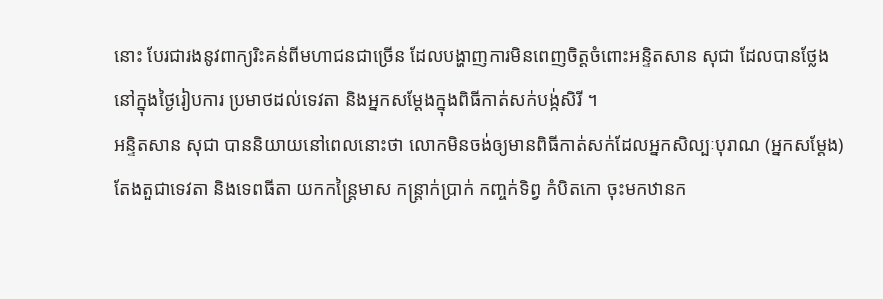នោះ បែរជារងនូវពាក្យរិះគន់ពីមហាជនជាច្រើន ដែលបង្ហាញការមិនពេញចិត្តចំពោះអន្ទិតសាន សុជា ដែលបានថ្លែងនៅក្នុងថ្ងៃរៀបការ ប្រមាថដល់ទេវតា និងអ្នកសម្ដែងក្នុងពិធីកាត់សក់បង្ក់សិរី ។
អន្ទិតសាន សុជា បាននិយាយនៅពេលនោះថា លោកមិនចង់ឲ្យមានពិធីកាត់សក់ដែលអ្នកសិល្បៈបុរាណ (អ្នកសម្ដែង) តែងតួជាទេវតា និងទេពធីតា យកកន្រ្តៃមាស កន្រ្តាក់ប្រាក់ កញ្ចក់ទិព្វ កំបិតកោ ចុះមកឋានក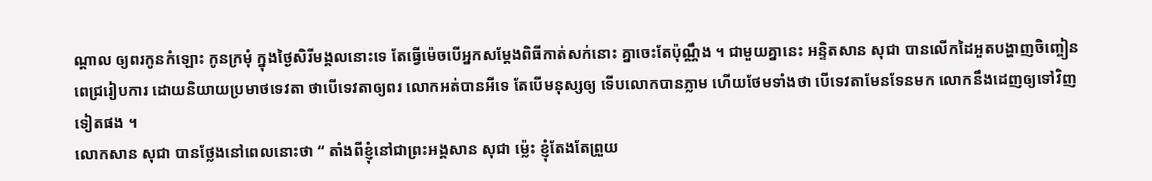ណ្ដាល ឲ្យពរកូនកំឡោះ កូនក្រមុំ ក្នុងថ្ងៃសិរីមង្គលនោះទេ តែធ្វើម៉េចបើអ្នកសម្ដែងពិធីកាត់សក់នោះ គ្នាចេះតែប៉ុណ្ណឹង ។ ជាមួយគ្នានេះ អន្ទិតសាន សុជា បានលើកដៃអួតបង្ហាញចិញ្ចៀនពេជ្ររៀបការ ដោយនិយាយប្រមាថទេវតា ថាបើទេវតាឲ្យពរ លោកអត់បានអីទេ តែបើមនុស្សឲ្យ ទើបលោកបានភ្លាម ហើយថែមទាំងថា បើទេវតាមែនទែនមក លោកនឹងដេញឲ្យទៅវិញទៀតផង ។
លោកសាន សុជា បានថ្លែងនៅពេលនោះថា “ តាំងពីខ្ញុំនៅជាព្រះអង្គសាន សុជា ម្ល៉េះ ខ្ញុំតែងតែព្រួយ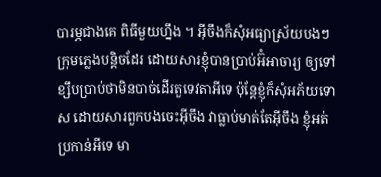បារម្ភជាងគេ ពិធីមួយហ្នឹង ។ អ៊ីចឹងក៏សុំអធ្យាស្រ័យបងៗក្រុមភ្លេងបន្តិចដែរ ដោយសារខ្ញុំបានប្រាប់អ៊ំអាចារ្យ ឲ្យទៅខ្សឹបប្រាប់ថាមិនបាច់ដើរតួទេវតាអីទេ ប៉ុន្តែខ្ញុំក៏សុំអភ័យទោស ដោយសារពួកបងចេះអ៊ីចឹង វាធ្លាប់មាត់តែអ៊ីចឹង ខ្ញុំអត់ប្រកាន់អីទេ មា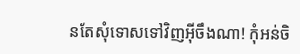នតែសុំទោសទៅវិញអ៊ីចឹងណា! កុំអន់ចិ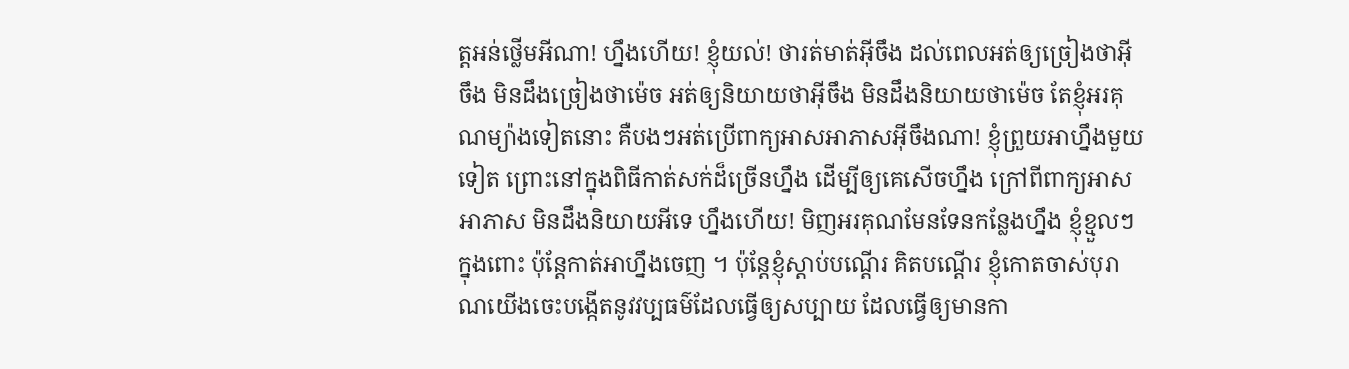ត្តអន់ថ្លើមអីណា! ហ្នឹងហើយ! ខ្ញុំយល់! ថារត់មាត់អ៊ីចឹង ដល់ពេលអត់ឲ្យច្រៀងថាអ៊ីចឹង មិនដឹងច្រៀងថាម៉េច អត់ឲ្យនិយាយថាអ៊ីចឹង មិនដឹងនិយាយថាម៉េច តែខ្ញុំអរគុណម្យ៉ាងទៀតនោះ គឺបងៗអត់ប្រើពាក្យអាសអាភាសអ៊ីចឹងណា! ខ្ញុំព្រួយអាហ្នឹងមួយទៀត ព្រោះនៅក្នុងពិធីកាត់សក់ដ៏ច្រើនហ្នឹង ដើម្បីឲ្យគេសើចហ្នឹង ក្រៅពីពាក្យអាសអាភាស មិនដឹងនិយាយអីទេ ហ្នឹងហើយ! មិញអរគុណមែនទែនកន្លែងហ្នឹង ខ្ញុំខ្មួលៗក្នុងពោះ ប៉ុន្តែកាត់អាហ្នឹងចេញ ។ ប៉ុន្តែខ្ញុំស្ដាប់បណ្ដើរ គិតបណ្ដើរ ខ្ញុំកោតចាស់បុរាណយើងចេះបង្កើតនូវវប្បធម៌ដែលធ្វើឲ្យសប្បាយ ដែលធ្វើឲ្យមានកា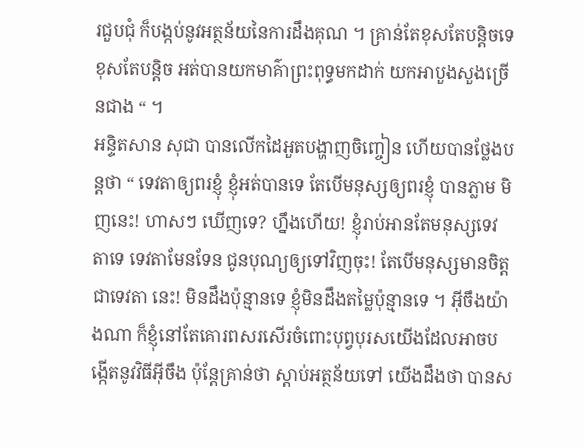រជួបជុំ ក៏បង្កប់នូវអត្ថន័យនៃការដឹងគុណ ។ គ្រាន់តែខុសតែបន្តិចទេ ខុសតែបន្តិច អត់បានយកមាគ៌ាព្រះពុទ្ធមកដាក់ យកអាបួងសួងច្រើនជាង “ ។
អន្ទិតសាន សុជា បានលើកដៃអួតបង្ហាញចិញ្ចៀន ហើយបានថ្លែងបន្តថា “ ទេវតាឲ្យពរខ្ញុំ ខ្ញុំអត់បានទេ តែបើមនុស្សឲ្យពរខ្ញុំ បានភ្លាម មិញនេះ! ហាសៗ ឃើញទេ? ហ្នឹងហើយ! ខ្ញុំរាប់អានតែមនុស្សទេវតាទេ ទេវតាមែនទែន ជូនបុណ្យឲ្យទៅវិញចុះ! តែបើមនុស្សមានចិត្តជាទេវតា នេះ! មិនដឹងប៉ុន្មានទេ ខ្ញុំមិនដឹងតម្លៃប៉ុន្មានទេ ។ អ៊ីចឹងយ៉ាងណា ក៏ខ្ញុំនៅតែគោរពសរសើរចំពោះបុព្វបុរសយើងដែលអាចបង្កើតនូវវិធីអ៊ីចឹង ប៉ុន្តែគ្រាន់ថា ស្ដាប់អត្ថន័យទៅ យើងដឹងថា បានស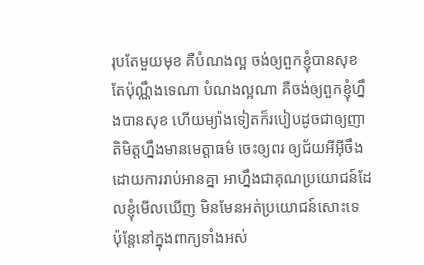រុបតែមួយមុខ គឺបំណងល្អ ចង់ឲ្យពួកខ្ញុំបានសុខ តែប៉ុណ្ណឹងទេណា បំណងល្អណា គឺចង់ឲ្យពួកខ្ញុំហ្នឹងបានសុខ ហើយម្យ៉ាងទៀតក៏របៀបដូចជាឲ្យញាតិមិត្តហ្នឹងមានមេត្តាធម៌ ចេះឲ្យពរ ឲ្យជ័យអីអ៊ីចឹង ដោយការរាប់អានគ្នា អាហ្នឹងជាគុណប្រយោជន៍ដែលខ្ញុំមើលឃើញ មិនមែនអត់ប្រយោជន៍សោះទេ ប៉ុន្តែនៅក្នុងពាក្យទាំងអស់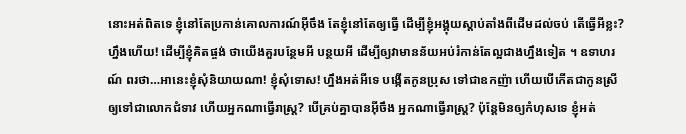នោះអត់ពិតទេ ខ្ញុំនៅតែប្រកាន់គោលការណ៍អ៊ីចឹង តែខ្ញុំនៅតែឲ្យធ្វើ ដើម្បីខ្ញុំអង្គុយស្ដាប់តាំងពីដើមដល់ចប់ តើធ្វើអីខ្លះ? ហ្នឹងហើយ! ដើម្បីខ្ញុំគិតផ្ចង់ ថាយើងគួរបន្ថែមអី បន្ថយអី ដើម្បីឲ្យវាមានន័យអប់រំកាន់តែល្អជាងហ្នឹងទៀត ។ ឧទាហរណ៍ ពរថា…អានេះខ្ញុំសុំនិយាយណា! ខ្ញុំសុំទោស! ហ្នឹងអត់អីទេ បង្កើតកូនប្រុស ទៅជាឧកញ៉ា ហើយបើកើតជាកូនស្រី ឲ្យទៅជាលោកជំទាវ ហើយអ្នកណាធ្វើរាស្រ្ត? បើគ្រប់គ្នាបានអ៊ីចឹង អ្នកណាធ្វើរាស្រ្ត? ប៉ុន្តែមិនឲ្យកំហុសទេ ខ្ញុំអត់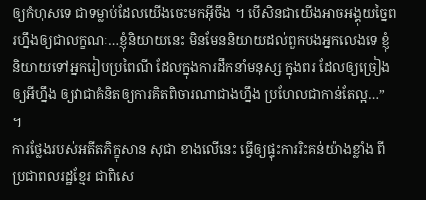ឲ្យកំហុសទេ ជាទម្លាប់ដែលយើងចេះមកអ៊ីចឹង ។ បើសិនជាយើងអាចអង្គុយច្នៃពរហ្នឹងឲ្យជាលក្ខណៈ…ខ្ញុំនិយាយនេះ មិនមែននិយាយដល់ពួកបងអ្នកលេងទេ ខ្ញុំនិយាយទៅអ្នករៀបប្រពៃណី ដែលក្នុងការដឹកនាំមនុស្ស ក្នុងពរ ដែលឲ្យច្រៀង ឲ្យអីហ្នឹង ឲ្យវាជាគំនិតឲ្យការគិតពិចារណាជាងហ្នឹង ប្រហែលជាកាន់តែល្អ…” ។
ការថ្លែងរបស់អតីតភិក្ខុសាន សុជា ខាងលើនេះ ធ្វើឲ្យផ្ទុះការរិះគន់យ៉ាងខ្លាំង ពីប្រជាពលរដ្ឋខ្មែរ ជាពិសេ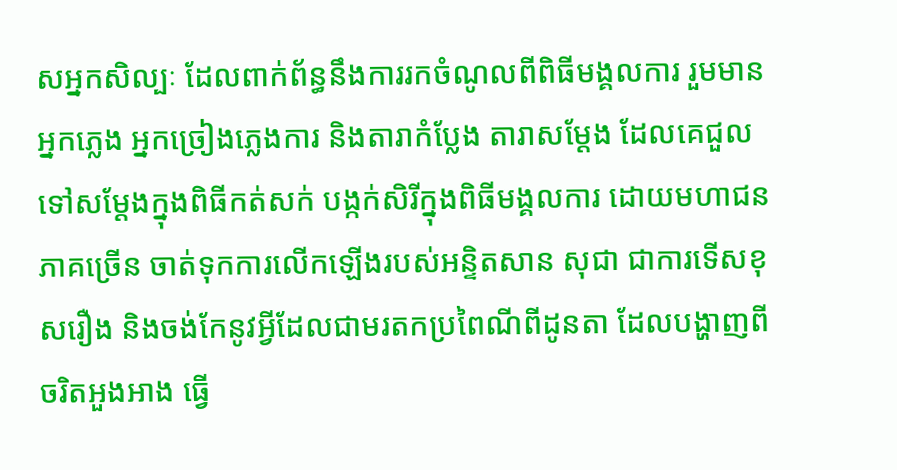សអ្នកសិល្បៈ ដែលពាក់ព័ន្ធនឹងការរកចំណូលពីពិធីមង្គលការ រួមមាន អ្នកភ្លេង អ្នកច្រៀងភ្លេងការ និងតារាកំប្លែង តារាសម្ដែង ដែលគេជួលទៅសម្ដែងក្នុងពិធីកត់សក់ បង្កក់សិរីក្នុងពិធីមង្គលការ ដោយមហាជនភាគច្រើន ចាត់ទុកការលើកឡើងរបស់អន្ទិតសាន សុជា ជាការទើសខុសរឿង និងចង់កែនូវអ្វីដែលជាមរតកប្រពៃណីពីដូនតា ដែលបង្ហាញពីចរិតអួងអាង ធ្វើ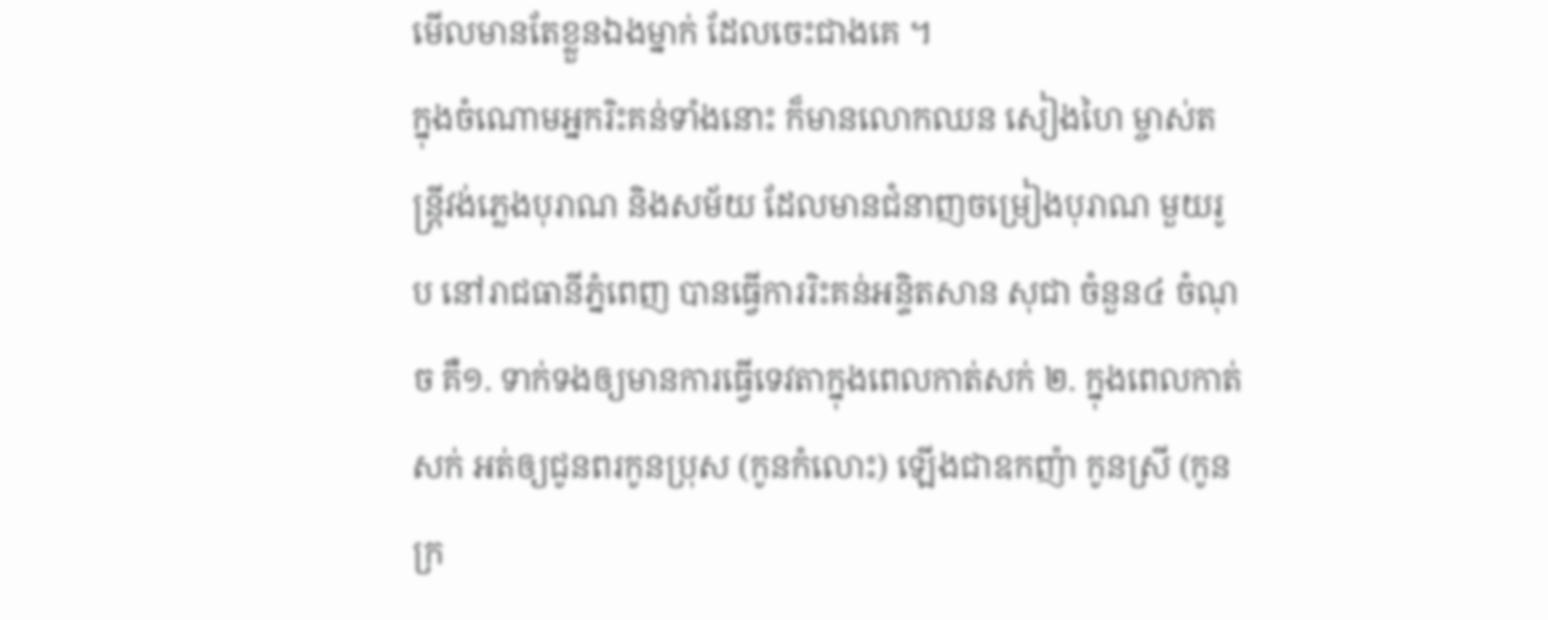មើលមានតែខ្លួនឯងម្នាក់ ដែលចេះជាងគេ ។
ក្នុងចំណោមអ្នករិះគន់ទាំងនោះ ក៏មានលោកឈន សៀងហៃ ម្ចាស់តន្រ្តីវង់ភ្លេងបុរាណ និងសម័យ ដែលមានជំនាញចម្រៀងបុរាណ មួយរូប នៅរាជធានីភ្នំពេញ បានធ្វើការរិះគន់អន្ទិតសាន សុជា ចំនួន៤ ចំណុច គឺ១. ទាក់ទងឲ្យមានការធ្វើទេវតាក្នុងពេលកាត់សក់ ២. ក្នុងពេលកាត់សក់ អត់ឲ្យជូនពរកូនប្រុស (កូនកំលោះ) ឡើងជាឧកញ៉ា កូនស្រី (កូនក្រ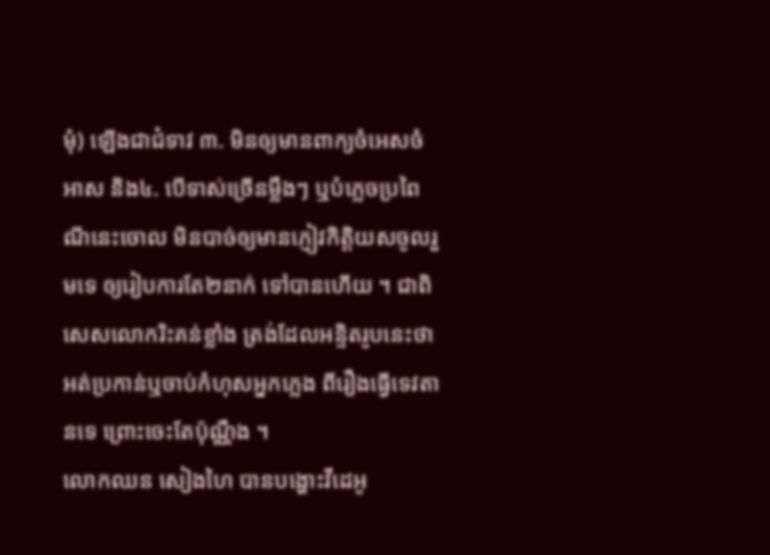មុំ) ឡើងជាជំទាវ ៣. មិនឲ្យមានពាក្យចំអេសចំអាស និង៤. បើទាស់ច្រើនម្លឹងៗ ឬបំភ្លេចប្រពៃណីនេះចោល មិនបាច់ឲ្យមានភ្ញៀវកិត្តិយសចូលរួមទេ ឲ្យរៀបការតែ២នាក់ ទៅបានហើយ ។ ជាពិសេសលោករិះគន់ខ្លាំង ត្រង់ដែលអន្ទិតរូបនេះថា អត់ប្រកាន់ឬចាប់កំហុសអ្នកភ្លេង ពីរឿងធ្វើទេវតានទេ ព្រោះចេះតែប៉ុណ្ណឹង ។
លោកឈន សៀងហៃ បានបង្ហោះវីដេអូ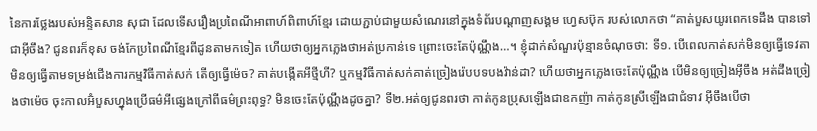នៃការថ្លែងរបស់អន្ទិតសាន សុជា ដែលទើសរឿងប្រពៃណីអាពាហ៍ពិពាហ៍ខ្មែរ ដោយភ្ជាប់ជាមួយសំណេរនៅក្នុងទំព័របណ្ដាញសង្គម ហ្វេសប៊ុក របស់លោកថា “គាត់បួសយូរពេកទេដឹង បានទៅជាអ៊ីចឹង? ជូនពរក៏ខុស ចង់កែប្រពៃណីខ្មែរពីដូនតាមកទៀត ហើយថាឲ្យអ្នកភ្លេងថាអត់ប្រកាន់ទេ ព្រោះចេះតែប៉ុណ្ណឹង…។ ខ្ញុំដាក់សំណួរប៉ុន្មានចំណុចថា: ទី១. បើពេលកាត់សក់មិនឲ្យធ្វើទេវតា មិនឲ្យធ្វើតាមទម្រង់ជើងការកម្មវិធីកាត់សក់ តើឲ្យធ្វើម៉េច? គាត់បង្កើតអីថ្មីហី? ឬកម្មវិធីកាត់សក់គាត់ច្រៀងរ៉េបបទបងវ៉ាន់ដា? ហើយថាអ្នកភ្លេងចេះតែប៉ុណ្ណឹង បើមិនឲ្យច្រៀងអ៊ីចឹង អត់ដឹងច្រៀងថាម៉េច ចុះកាលអ៊ំបួសហ្នុងប្រើធម៌អីផ្សេងក្រៅពីធម៌ព្រះពុទ្ធ? មិនចេះតែប៉ុណ្ណឹងដូចគ្នា? ទី២.អត់ឲ្យជូនពរថា កាត់កូនប្រុសឡើងជាឧកញ៉ា កាត់កូនស្រីឡើងជាជំទាវ អ៊ីចឹងបើថា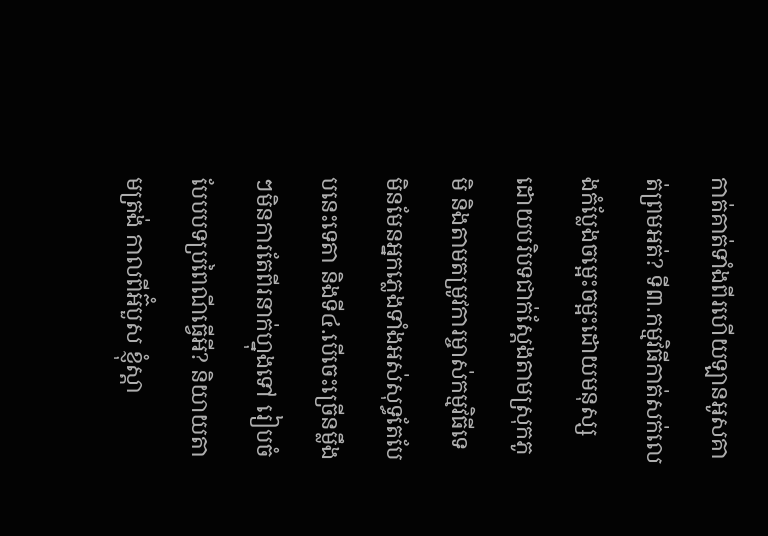កាត់គាត់ទាំងពីរហើយឡានអូសគាត់ព្រមអត់? ទី៣.កម្មវិធីកាត់សក់លេងកំប្លែងចម្អេះចម្អះដោយមនុស្ស ដោយបរិបទជាក់ស្តែងតាមស្រុកភូមិ និងតាមតម្រូវការម្ចាស់កម្មវិធីទេ មិនមែនអ្នកភ្លេងទាំងអស់សុទ្ធតែបែបនេះទេតា និងទី៤.បើចេះច្រើនម្លឹងៗមិនការតែពីរនាក់ហ្នុងទៅ រៀបចំបែបបទប្រពៃណីធ្វើអី? និយាយតាមត្រង់ កាលពីអ៊ំបួស ខ្ញុំស្តា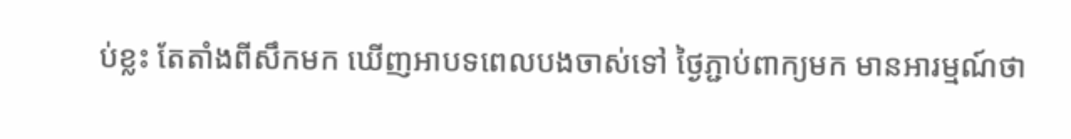ប់ខ្លះ តែតាំងពីសឹកមក ឃើញអាបទពេលបងចាស់ទៅ ថ្ងៃភ្ជាប់ពាក្យមក មានអារម្មណ៍ថា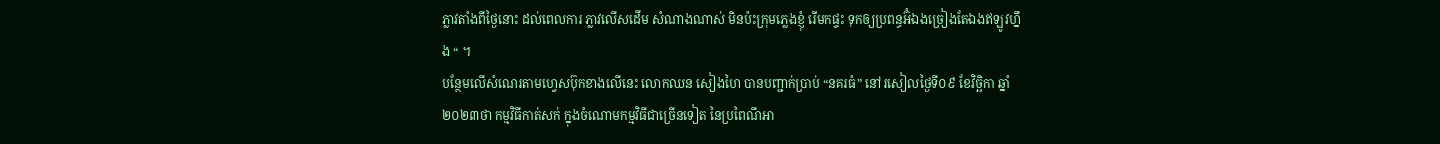ភ្លាវតាំងពីថ្ងៃនោះ ដល់ពេលការ ភ្លាវលើសដើម សំណាងណាស់ មិនប៉ះក្រុមភ្លេងខ្ញុំ រើមកផ្ទះ ទុកឲ្យប្រពន្ធអ៊ំឯងច្រៀងតែឯងឥឡូវហ្នឹង “ ។
បន្ថែមលើសំណេរតាមហ្វេសប៊ុកខាងលើនេះ លោកឈន សៀងហៃ បានបញ្ជាក់ប្រាប់ “នគរធំ” នៅរសៀលថ្ងៃទី០៩ ខែវិច្ឆិកា ឆ្នាំ២០២៣ថា កម្មវិធីកាត់សក់ ក្នុងចំណោមកម្មវិធីជាច្រើនទៀត នៃប្រពៃណីអា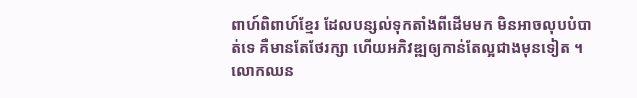ពាហ៍ពិពាហ៍ខ្មែរ ដែលបន្សល់ទុកតាំងពីដើមមក មិនអាចលុបបំបាត់ទេ គឺមានតែថែរក្សា ហើយអភិវឌ្ឍឲ្យកាន់តែល្អជាងមុនទៀត ។
លោកឈន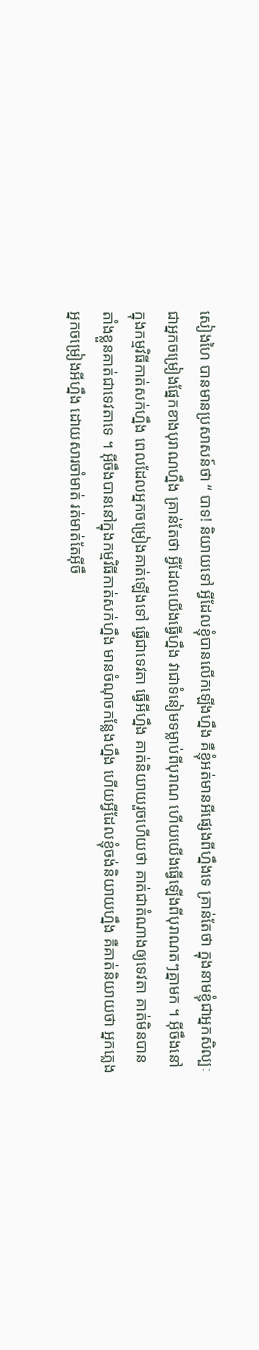សៀងហៃ បានមានប្រសាសន៍ថា “ បាទ! និយាយទៅ អ្វីដែលខ្ញុំបានលើកឡើងហ្នឹង គឺខ្ញុំអត់មានអីផ្សេងពីហ្នឹងទេ គ្រាន់តែថា ក្នុងនាមខ្ញុំជាអ្នកសិល្បៈ ជាអ្នកចម្រៀងផ្នែកខាងបុរាណហ្នឹង គ្រាន់តែថា អ្វីដែលយើងធ្វើហ្នឹង វាជាទំនៀមទម្លាប់ពីបុរាណ ហើយយើងធ្វើឡើងពីបុរាណតៗគ្នាមក ។ អ៊ីចឹងនៅក្នុងកម្មវិធីកាត់សក់ហ្នឹង ពេលដែលអ្នកចម្រៀងគាត់ឡើងទៅ ធ្វើជាទេវតា ធ្វើអីហ្នឹង គាត់និយាយរួចហើយថា គាត់ជាតំណាងឲ្យទេវតា គាត់មិនបានតាំងខ្លួនគាត់ជាទេវតាទេ ។ អ៊ីចឹងបាននៅក្នុងកម្មវិធីកាត់សក់ហ្នឹង មានចំណុចកន្លែងហ្នឹង ហើយអ្វីដែលខ្ញុំចង់និយាយហ្នឹង គឺគាត់និយាយថា អ្នកភ្លេង អ្នកចម្រៀងអីហ្នឹង ដោយសារចាំមាត់ រត់មាត់តែអ៊ីចឹ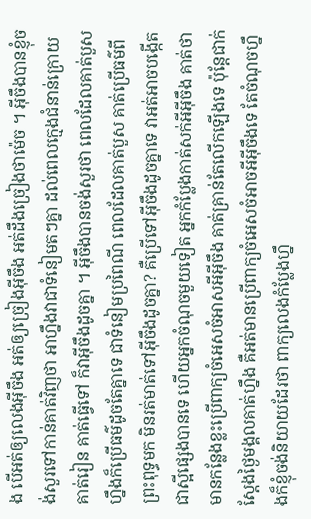ង បើអត់ឲ្យលេងអ៊ីចឹង អត់ឲ្យច្រៀងអ៊ីចឹង អត់ដឹងច្រៀងថាម៉េច ។ អ៊ីចឹងបានខ្ញុំចង់សួរទៅកាន់គាត់វិញថា អាហ្នឹងវាជាទំនៀមតៗគ្នា ដល់ពេលក្មេងជំនាន់ក្រោយ គាត់រៀន គាត់ធ្វើទៅ ក៏វាអ៊ីចឹងដូចគ្នា ។ អ៊ីចឹងបានចង់សួរថា ពេលដែលគាត់បួសហ្នឹងក៏ប្រើធម៌ដូចតែគ្នាទេ ជាទំនៀមប្រពៃណី ពេលដែលគាត់បួស គាត់ប្រើធម៌ពីព្រះពុទ្ធមក មិនរត់មាត់ទៅអ៊ីចឹងដូចគ្នា? គឺប្រើទៅអ៊ីចឹងដូចគ្នាទេ វាអត់អាចបង្កើតជាស្អីផ្សេងបានទេ ហើយអ្នកចំណុចមួយទៀត អ្នកកំប្លែងកាត់សក់អីអ៊ីចឹង គាត់ថា មានកន្លែងខ្លះប្រើពាក្យចំអេសចំអាសអីអ៊ីចឹង គាត់គ្រាន់តែលើកឡើងទេ ប៉ុន្តែជាក់ស្ដែងថ្ងៃមង្គលគាត់ហ្នឹង គឺអត់មានប្រើពាក្យចំអេសចំអាចអីអ៊ីចឹងទេ តែចំណុចហ្នឹងក៏ខ្ញុំចង់និយាយដែរថា ពាក្យលេងកំប្លែងហ្នឹ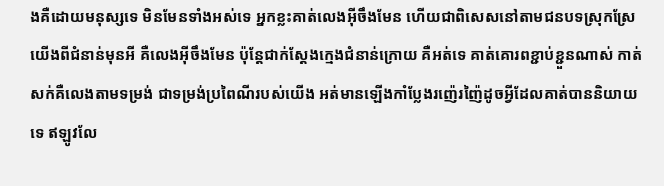ងគឺដោយមនុស្សទេ មិនមែនទាំងអស់ទេ អ្នកខ្លះគាត់លេងអ៊ីចឹងមែន ហើយជាពិសេសនៅតាមជនបទស្រុកស្រែយើងពីជំនាន់មុនអី គឺលេងអ៊ីចឹងមែន ប៉ុន្តែជាក់ស្ដែងក្មេងជំនាន់ក្រោយ គឺអត់ទេ គាត់គោរពខ្ជាប់ខ្ជួនណាស់ កាត់សក់គឺលេងតាមទម្រង់ ជាទម្រង់ប្រពៃណីរបស់យើង អត់មានឡើងកាំប្លែងរញ៉េរញ៉ៃដូចអ្វីដែលគាត់បាននិយាយទេ ឥឡូវលែ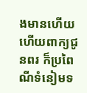ងមានហើយ ហើយពាក្យជូនពរ ក៏ប្រពៃណីទំនៀមទ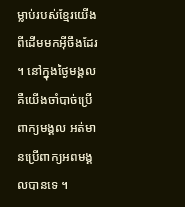ម្លាប់របស់ខ្មែរយើងពីដើមមកអ៊ីចឹងដែរ ។ នៅក្នុងថ្ងៃមង្គល គឺយើងចាំបាច់ប្រើពាក្យមង្គល អត់មានប្រើពាក្យអពមង្គលបានទេ ។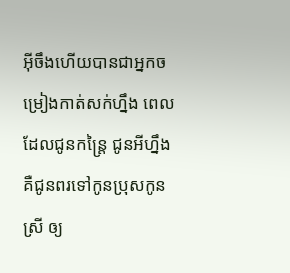អ៊ីចឹងហើយបានជាអ្នកចម្រៀងកាត់សក់ហ្នឹង ពេលដែលជូនកន្រ្តៃ ជូនអីហ្នឹង គឺជូនពរទៅកូនប្រុសកូនស្រី ឲ្យ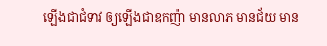ឡើងជាជំទាវ ឲ្យឡើងជាឧកញ៉ា មានលាភ មានជ័យ មាន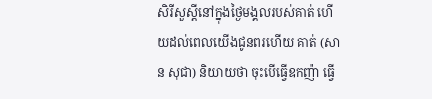សិរីសួស្ដីនៅក្នុងថ្ងៃមង្គលរបស់គាត់ ហើយដល់ពេលយើងជូនពរហើយ គាត់ (សាន សុជា) និយាយថា ចុះបើធ្វើឧកញ៉ា ធ្វើ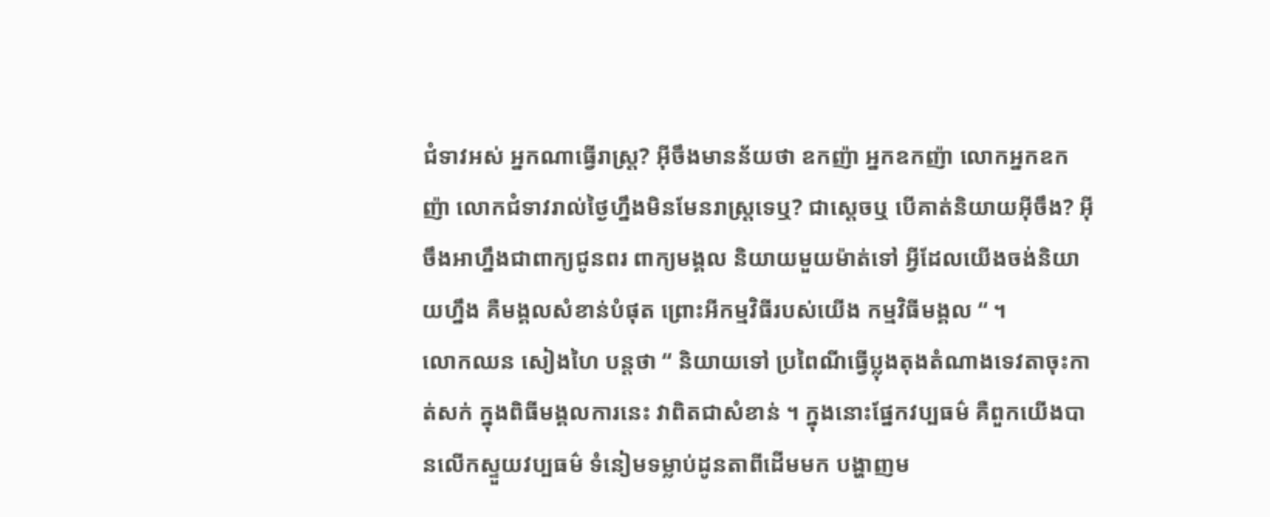ជំទាវអស់ អ្នកណាធ្វើរាស្រ្ត? អ៊ីចឹងមានន័យថា ឧកញ៉ា អ្នកឧកញ៉ា លោកអ្នកឧកញ៉ា លោកជំទាវរាល់ថ្ងៃហ្នឹងមិនមែនរាស្រ្តទេឬ? ជាស្ដេចឬ បើគាត់និយាយអ៊ីចឹង? អ៊ីចឹងអាហ្នឹងជាពាក្យជូនពរ ពាក្យមង្គល និយាយមួយម៉ាត់ទៅ អ្វីដែលយើងចង់និយាយហ្នឹង គឺមង្គលសំខាន់បំផុត ព្រោះអីកម្មវិធីរបស់យើង កម្មវិធីមង្គល “ ។
លោកឈន សៀងហៃ បន្តថា “ និយាយទៅ ប្រពៃណីធ្វើប្លុងតុងតំណាងទេវតាចុះកាត់សក់ ក្នុងពិធីមង្គលការនេះ វាពិតជាសំខាន់ ។ ក្នុងនោះផ្នែកវប្បធម៌ គឺពួកយើងបានលើកស្ទួយវប្បធម៌ ទំនៀមទម្លាប់ដូនតាពីដើមមក បង្ហាញម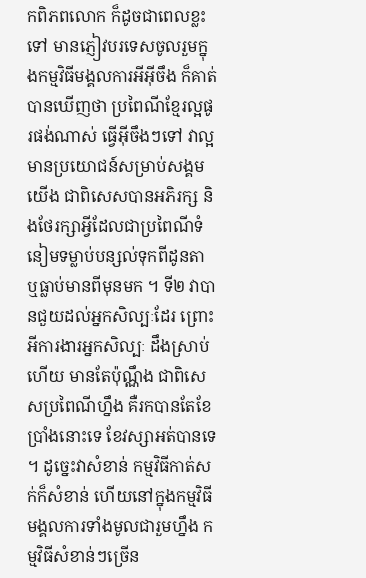កពិភពលោក ក៏ដូចជាពេលខ្លះទៅ មានភ្ញៀវបរទេសចូលរួមក្នុងកម្មវិធីមង្គលការអីអ៊ីចឹង ក៏គាត់បានឃើញថា ប្រពៃណីខ្មែរល្អផូរផង់ណាស់ ធ្វើអ៊ីចឹងៗទៅ វាល្អ មានប្រយោជន៍សម្រាប់សង្គមយើង ជាពិសេសបានអភិរក្ស និងថែរក្សាអ្វីដែលជាប្រពៃណីទំនៀមទម្លាប់បន្សល់ទុកពីដូនតា ឬធ្លាប់មានពីមុនមក ។ ទី២ វាបានជួយដល់អ្នកសិល្បៈដែរ ព្រោះអីការងារអ្នកសិល្បៈ ដឹងស្រាប់ហើយ មានតែប៉ុណ្ណឹង ជាពិសេសប្រពៃណីហ្នឹង គឺរកបានតែខែប្រាំងនោះទេ ខែវស្សាអត់បានទេ ។ ដូច្នេះវាសំខាន់ កម្មវិធីកាត់សក់ក៏សំខាន់ ហើយនៅក្នុងកម្មវិធីមង្គលការទាំងមូលជារួមហ្នឹង កម្មវិធីសំខាន់ៗច្រើន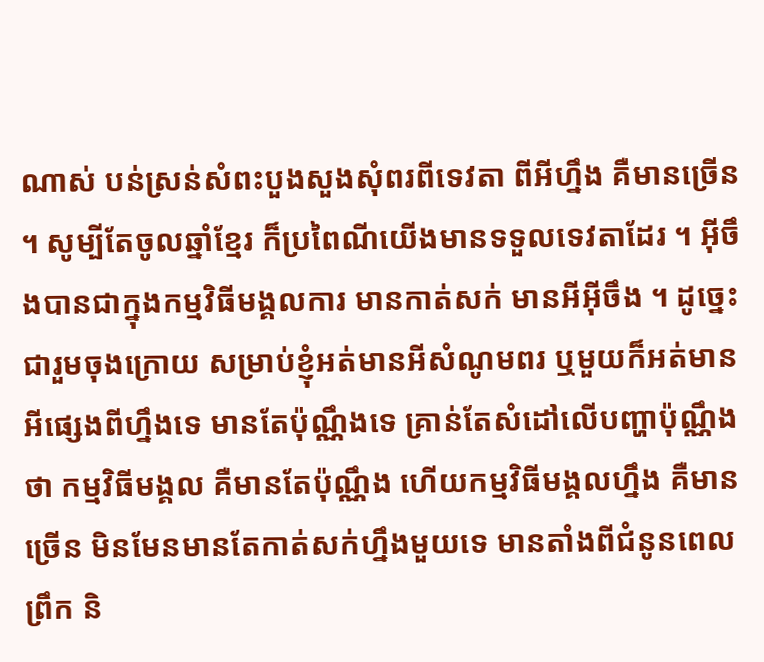ណាស់ បន់ស្រន់សំពះបួងសួងសុំពរពីទេវតា ពីអីហ្នឹង គឺមានច្រើន ។ សូម្បីតែចូលឆ្នាំខ្មែរ ក៏ប្រពៃណីយើងមានទទួលទេវតាដែរ ។ អ៊ីចឹងបានជាក្នុងកម្មវិធីមង្គលការ មានកាត់សក់ មានអីអ៊ីចឹង ។ ដូច្នេះជារួមចុងក្រោយ សម្រាប់ខ្ញុំអត់មានអីសំណូមពរ ឬមួយក៏អត់មានអីផ្សេងពីហ្នឹងទេ មានតែប៉ុណ្ណឹងទេ គ្រាន់តែសំដៅលើបញ្ហាប៉ុណ្ណឹងថា កម្មវិធីមង្គល គឺមានតែប៉ុណ្ណឹង ហើយកម្មវិធីមង្គលហ្នឹង គឺមានច្រើន មិនមែនមានតែកាត់សក់ហ្នឹងមួយទេ មានតាំងពីជំនូនពេលព្រឹក និ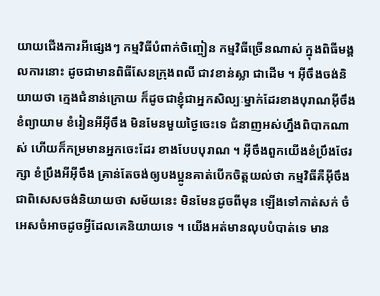យាយជើងការអីផ្សេងៗ កម្មវិធីបំពាក់ចិញ្ចៀន កម្មវិធីច្រើនណាស់ ក្នុងពិធីមង្គលការនោះ ដូចជាមានពិធីសែនក្រុងពលី ជាវខាន់ស្លា ជាដើម ។ អ៊ីចឹងចង់និយាយថា ក្មេងជំនាន់ក្រោយ ក៏ដូចជាខ្ញុំជាអ្នកសិល្បៈម្នាក់ដែរខាងបុរាណអ៊ីចឹង ខំព្យាយាម ខំរៀនអីអ៊ីចឹង មិនមែនមួយថ្ងៃចេះទេ ជំនាញអស់ហ្នឹងពិបាកណាស់ ហើយក៏កម្រមានអ្នកចេះដែរ ខាងបែបបុរាណ ។ អ៊ីចឹងពួកយើងខំប្រឹងថែរក្សា ខំប្រឹងអីអ៊ីចឹង គ្រាន់តែចង់ឲ្យបងប្អូនគាត់បើកចិត្តយល់ថា កម្មវិធីគឺអ៊ីចឹង ជាពិសេសចង់និយាយថា សម័យនេះ មិនមែនដូចពីមុន ឡើងទៅកាត់សក់ ចំអេសចំអាចដូចអ្វីដែលគេនិយាយទេ ។ យើងអត់មានលុបបំបាត់ទេ មាន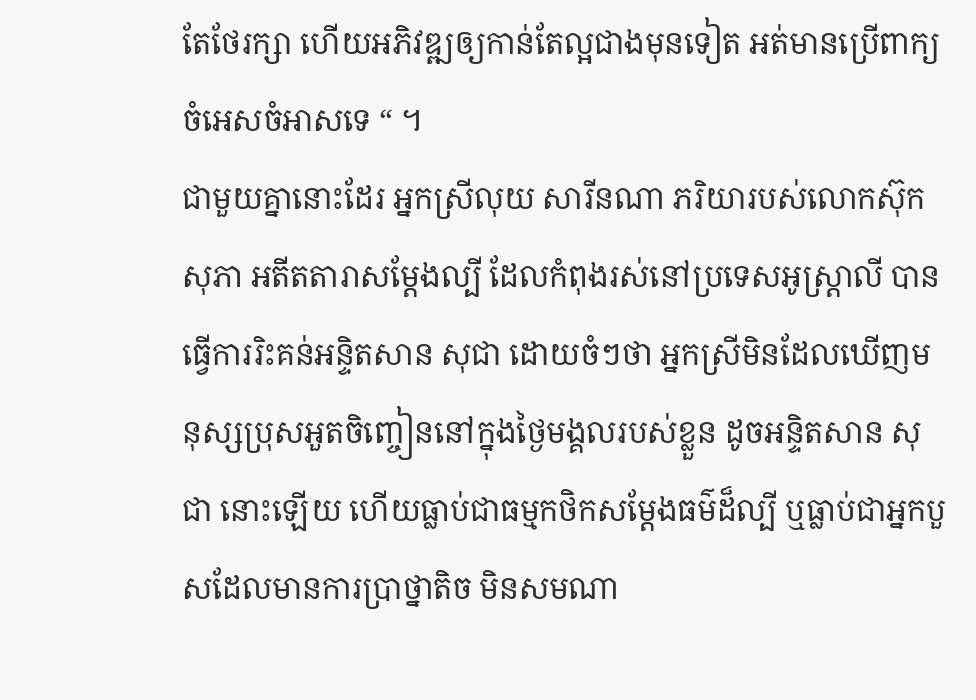តែថែរក្សា ហើយអភិវឌ្ឍឲ្យកាន់តែល្អជាងមុនទៀត អត់មានប្រើពាក្យចំអេសចំអាសទេ “ ។
ជាមួយគ្នានោះដែរ អ្នកស្រីលុយ សារីនណា ភរិយារបស់លោកស៊ុក សុភា អតីតតារាសម្ដែងល្បី ដែលកំពុងរស់នៅប្រទេសអូស្រ្តាលី បានធ្វើការរិះគន់អន្ទិតសាន សុជា ដោយចំៗថា អ្នកស្រីមិនដែលឃើញមនុស្សប្រុសអួតចិញ្ចៀននៅក្នុងថ្ងៃមង្គលរបស់ខ្លួន ដូចអន្ទិតសាន សុជា នោះឡើយ ហើយធ្លាប់ជាធម្មកថិកសម្ដែងធម៌ដ៏ល្បី ឬធ្លាប់ជាអ្នកបួសដែលមានការប្រាថ្នាតិច មិនសមណា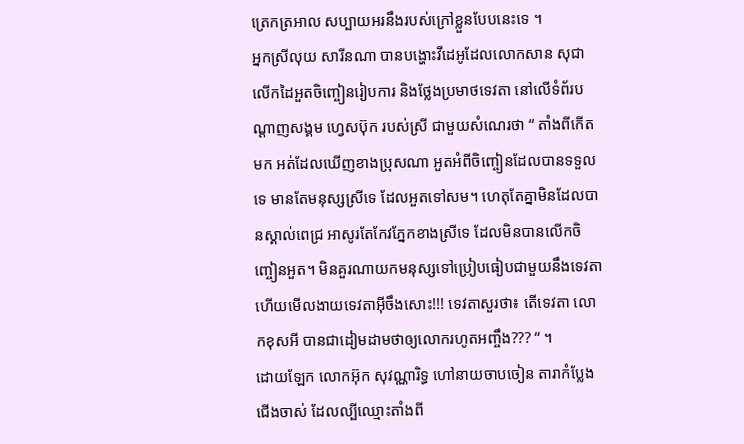ត្រេកត្រអាល សប្បាយអរនឹងរបស់ក្រៅខ្លួនបែបនេះទេ ។
អ្នកស្រីលុយ សារីនណា បានបង្ហោះវីដេអូដែលលោកសាន សុជា លើកដៃអួតចិញ្ចៀនរៀបការ និងថ្លែងប្រមាថទេវតា នៅលើទំព័របណ្ដាញសង្គម ហ្វេសប៊ុក របស់ស្រី ជាមួយសំណេរថា “ តាំងពីកើតមក អត់ដែលឃើញខាងប្រុសណា អួតអំពីចិញ្ចៀនដែលបានទទួលទេ មានតែមនុស្សស្រីទេ ដែលអួតទៅសម។ ហេតុតែគ្នាមិនដែលបានស្គាល់ពេជ្រ អាសូរតែកែវភ្នែកខាងស្រីទេ ដែលមិនបានលើកចិញ្ចៀនអួត។ មិនគួរណាយកមនុស្សទៅប្រៀបធៀបជាមួយនឹងទេវតា ហើយមើលងាយទេវតាអ៊ីចឹងសោះ!!! ទេវតាសួរថា៖ តើទេវតា លោកខុសអី បានជាដៀមដាមថាឲ្យលោករហូតអញ្ចឹង??? “ ។
ដោយឡែក លោកអ៊ុក សុវណ្ណារិទ្ធ ហៅនាយចាបចៀន តារាកំប្លែងជើងចាស់ ដែលល្បីឈ្មោះតាំងពី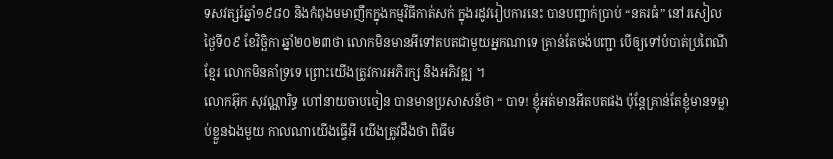ទសវត្សរ៍ឆ្នាំ១៩៨០ និងកំពុងមមាញឹកក្នុងកម្មវិធីកាត់សក់ ក្នុងរដូវរៀបការនេះ បានបញ្ជាក់ប្រាប់ “នគរធំ” នៅរសៀលថ្ងៃទី០៩ ខែវិច្ឆិកា ឆ្នាំ២០២៣ថា លោកមិនមានអីទៅតបតជាមួយអ្នកណាទេ គ្រាន់តែចង់បញ្ជា បើឲ្យទៅបំបាត់ប្រពៃណីខ្មែរ លោកមិនគាំទ្រទេ ព្រោះយើងត្រូវការអភិរក្ស និងអភិវឌ្ឍ ។
លោកអ៊ុក សុវណ្ណារិទ្ធ ហៅនាយចាបចៀន បានមានប្រសាសន៍ថា “ បាទ! ខ្ញុំអត់មានអីតបតផង ប៉ុន្តែគ្រាន់តែខ្ញុំមានទម្លាប់ខ្លួនឯងមួយ កាលណាយើងធ្វើអី យើងត្រូវដឹងថា ពិធីម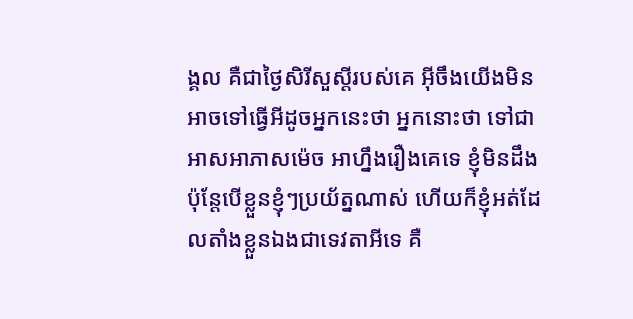ង្គល គឺជាថ្ងៃសិរីសួស្ដីរបស់គេ អ៊ីចឹងយើងមិនអាចទៅធ្វើអីដូចអ្នកនេះថា អ្នកនោះថា ទៅជាអាសអាភាសម៉េច អាហ្នឹងរឿងគេទេ ខ្ញុំមិនដឹង ប៉ុន្តែបើខ្លួនខ្ញុំៗប្រយ័ត្នណាស់ ហើយក៏ខ្ញុំអត់ដែលតាំងខ្លួនឯងជាទេវតាអីទេ គឺ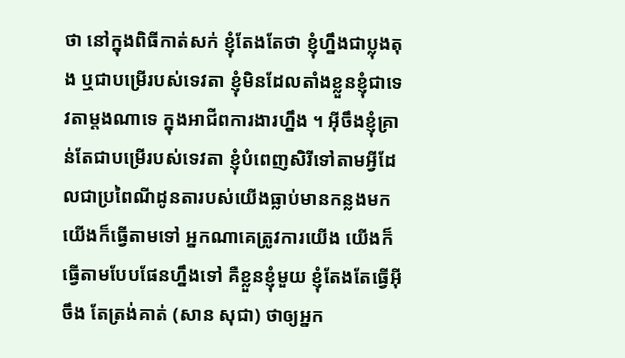ថា នៅក្នុងពិធីកាត់សក់ ខ្ញុំតែងតែថា ខ្ញុំហ្នឹងជាប្លុងតុង ឬជាបម្រើរបស់ទេវតា ខ្ញុំមិនដែលតាំងខ្លួនខ្ញុំជាទេវតាម្ដងណាទេ ក្នុងអាជីពការងារហ្នឹង ។ អ៊ីចឹងខ្ញុំគ្រាន់តែជាបម្រើរបស់ទេវតា ខ្ញុំបំពេញសិរីទៅតាមអ្វីដែលជាប្រពៃណីដូនតារបស់យើងធ្លាប់មានកន្លងមក យើងក៏ធ្វើតាមទៅ អ្នកណាគេត្រូវការយើង យើងក៏ធ្វើតាមបែបផែនហ្នឹងទៅ គឺខ្លួនខ្ញុំមួយ ខ្ញុំតែងតែធ្វើអ៊ីចឹង តែត្រង់គាត់ (សាន សុជា) ថាឲ្យអ្នក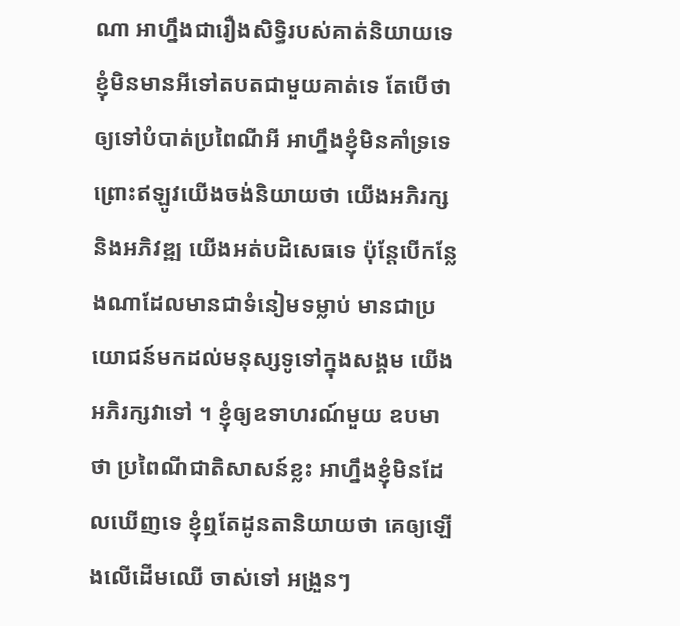ណា អាហ្នឹងជារឿងសិទ្ធិរបស់គាត់និយាយទេ ខ្ញុំមិនមានអីទៅតបតជាមួយគាត់ទេ តែបើថា ឲ្យទៅបំបាត់ប្រពៃណីអី អាហ្នឹងខ្ញុំមិនគាំទ្រទេ ព្រោះឥឡូវយើងចង់និយាយថា យើងអភិរក្ស និងអភិវឌ្ឍ យើងអត់បដិសេធទេ ប៉ុន្តែបើកន្លែងណាដែលមានជាទំនៀមទម្លាប់ មានជាប្រយោជន៍មកដល់មនុស្សទូទៅក្នុងសង្គម យើងអភិរក្សវាទៅ ។ ខ្ញុំឲ្យឧទាហរណ៍មួយ ឧបមាថា ប្រពៃណីជាតិសាសន៍ខ្លះ អាហ្នឹងខ្ញុំមិនដែលឃើញទេ ខ្ញុំឮតែដូនតានិយាយថា គេឲ្យឡើងលើដើមឈើ ចាស់ទៅ អង្រួនៗ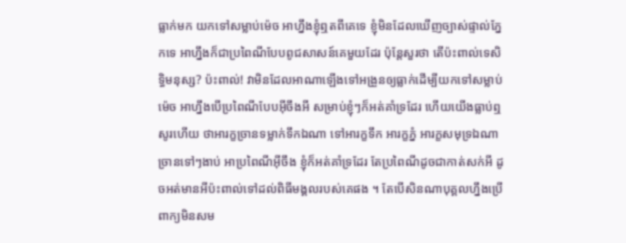ធ្លាក់មក យកទៅសម្លាប់ម៉េច អាហ្នឹងខ្ញុំឮតពីគេទេ ខ្ញុំមិនដែលឃើញច្បាស់ផ្ទាល់ភ្នែកទេ អាហ្នឹងក៏ជាប្រពៃណីបែបពូជសាសន៍គេមួយដែរ ប៉ុន្តែសួរថា តើប៉ះពាល់ទេសិទ្ធិមនុស្ស? ប៉ះពាល់! វាមិនដែលអាណាឡើងទៅអង្រួនឲ្យធ្លាក់ដើម្បីយកទៅសម្លាប់ម៉េច អាហ្នឹងបើប្រពៃណីបែបអ៊ីចឹងអី សម្រាប់ខ្ញុំៗក៏អត់គាំទ្រដែរ ហើយយើងធ្លាប់ឮសូរហើយ ថាអារក្ខច្រានទម្លាក់ទឹកឯណា ទៅអារក្ខទឹក អារក្ខភ្នំ អារក្ខសមុទ្រឯណាច្រានទៅៗងាប់ អាប្រពៃណីអ៊ីចឹង ខ្ញុំក៏អត់គាំទ្រដែរ តែប្រពៃណីដូចជាកាត់សក់អី ដូចអត់មានអីប៉ះពាល់ទៅដល់ពិធីមង្គលរបស់គេផង ។ តែបើសិនណាបុគ្គលហ្នឹងប្រើពាក្យមិនសម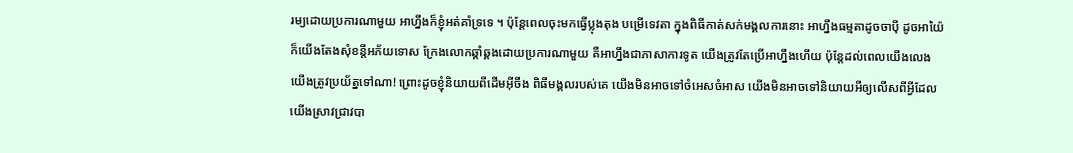រម្យដោយប្រការណាមួយ អាហ្នឹងក៏ខ្ញុំអត់គាំទ្រទេ ។ ប៉ុន្តែពេលចុះមកធ្វើប្លុងតុង បម្រើទេវតា ក្នុងពិធីកាត់សក់មង្គលការនោះ អាហ្នឹងធម្មតាដូចចាប៉ី ដូចអាយ៉ៃ ក៏យើងតែងសុំខន្តីអភ័យទោស ក្រែងលោកឆ្គាំឆ្គងដោយប្រការណាមួយ គឺអាហ្នឹងជាភាសាការទូត យើងត្រូវតែប្រើអាហ្នឹងហើយ ប៉ុន្តែដល់ពេលយើងលេង យើងត្រូវប្រយ័ត្នទៅណា! ព្រោះដូចខ្ញុំនិយាយពីដើមអ៊ីចឹង ពិធីមង្គលរបស់គេ យើងមិនអាចទៅចំអេសចំអាស យើងមិនអាចទៅនិយាយអីឲ្យលើសពីអ្វីដែលយើងស្រាវជ្រាវបា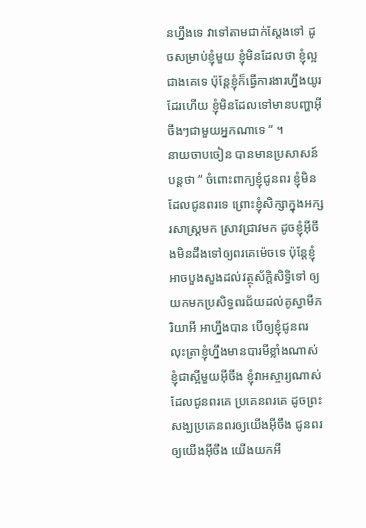នហ្នឹងទេ វាទៅតាមជាក់ស្ដែងទៅ ដូចសម្រាប់ខ្ញុំមួយ ខ្ញុំមិនដែលថា ខ្ញុំល្អជាងគេទេ ប៉ុន្តែខ្ញុំក៏ធ្វើការងារហ្នឹងយូរដែរហើយ ខ្ញុំមិនដែលទៅមានបញ្ហាអ៊ីចឹងៗជាមួយអ្នកណាទេ “ ។
នាយចាបចៀន បានមានប្រសាសន៍បន្តថា “ ចំពោះពាក្យខ្ញុំជូនពរ ខ្ញុំមិនដែលជូនពរទេ ព្រោះខ្ញុំសិក្សាក្នុងអក្សរសាស្រ្តមក ស្រាវជ្រាវមក ដូចខ្ញុំអ៊ីចឹងមិនដឹងទៅឲ្យពរគេម៉េចទេ ប៉ុន្តែខ្ញុំអាចបួងសួងដល់វត្ថុស័ក្ដិសិទ្ធិទៅ ឲ្យយកមកប្រសិទ្ធពរជ័យដល់គូស្វាមីភរិយាអី អាហ្នឹងបាន បើឲ្យខ្ញុំជូនពរ លុះត្រាខ្ញុំហ្នឹងមានបារមីខ្លាំងណាស់ ខ្ញុំជាស្អីមួយអ៊ីចឹង ខ្ញុំវាអស្ចារ្យណាស់ ដែលជូនពរគេ ប្រគេនពរគេ ដូចព្រះសង្ឃប្រគេនពរឲ្យយើងអ៊ីចឹង ជូនពរឲ្យយើងអ៊ីចឹង យើងយកអី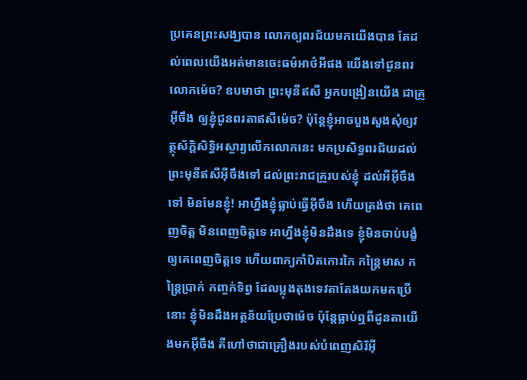ប្រគេនព្រះសង្ឃបាន លោកឲ្យពរជ័យមកយើងបាន តែដល់ពេលយើងអត់មានចេះធម៌អាថ៌អីផង យើងទៅជូនពរលោកម៉េច? ឧបមាថា ព្រះមុនីឥសី អ្នកបង្រៀនយើង ជាគ្រូអ៊ីចឹង ឲ្យខ្ញុំជូនពរតាឥសីម៉េច? ប៉ុន្តែខ្ញុំអាចបួងសួងសុំឲ្យវត្ថុស័ក្ដិសិទ្ធិអស្ចារ្យលើកលោកនេះ មកប្រសិទ្ធពរជ័យដល់ព្រះមុនីឥសីអ៊ីចឹងទៅ ដល់ព្រះរាជគ្រូរបស់ខ្ញុំ ដល់អីអ៊ីចឹងទៅ មិនមែនខ្ញុំ! អាហ្នឹងខ្ញុំធ្លាប់ធ្វើអ៊ីចឹង ហើយត្រង់ថា គេពេញចិត្ត មិនពេញចិត្តទេ អាហ្នឹងខ្ញុំមិនដឹងទេ ខ្ញុំមិនចាប់បង្ខំឲ្យគេពេញចិត្តទេ ហើយពាក្យកាំបិតកោរកៃ កន្រ្តៃមាស កន្រ្តៃប្រាក់ កញ្ចក់ទិព្វ ដែលប្លុងតុងទេវតាតែងយកមកប្រើនោះ ខ្ញុំមិនដឹងអត្ថន័យប្រែថាម៉េច ប៉ុន្តែធ្លាប់ឮពីដូនតាយើងមកអ៊ីចឹង គឺហៅថាជាគ្រឿងរបស់បំពេញសិរិអ៊ី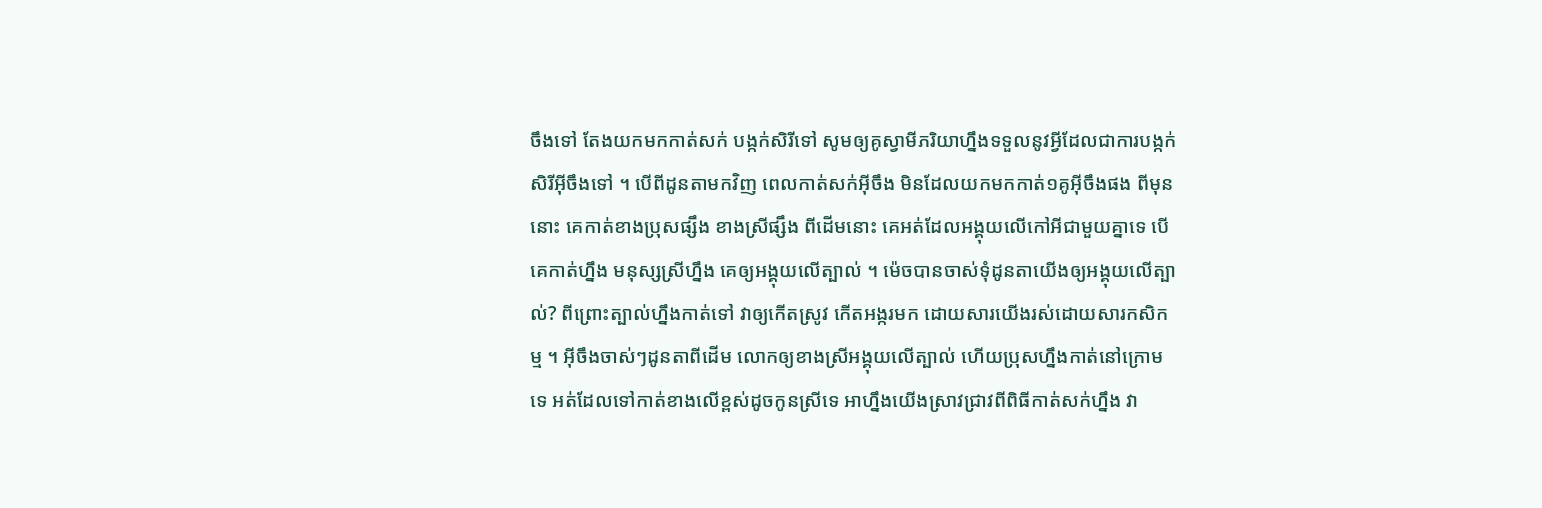ចឹងទៅ តែងយកមកកាត់សក់ បង្កក់សិរីទៅ សូមឲ្យគូស្វាមីភរិយាហ្នឹងទទួលនូវអ្វីដែលជាការបង្កក់សិរីអ៊ីចឹងទៅ ។ បើពីដូនតាមកវិញ ពេលកាត់សក់អ៊ីចឹង មិនដែលយកមកកាត់១គូអ៊ីចឹងផង ពីមុននោះ គេកាត់ខាងប្រុសផ្សឹង ខាងស្រីផ្សឹង ពីដើមនោះ គេអត់ដែលអង្គុយលើកៅអីជាមួយគ្នាទេ បើគេកាត់ហ្នឹង មនុស្សស្រីហ្នឹង គេឲ្យអង្គុយលើត្បាល់ ។ ម៉េចបានចាស់ទុំដូនតាយើងឲ្យអង្គុយលើត្បាល់? ពីព្រោះត្បាល់ហ្នឹងកាត់ទៅ វាឲ្យកើតស្រូវ កើតអង្ករមក ដោយសារយើងរស់ដោយសារកសិកម្ម ។ អ៊ីចឹងចាស់ៗដូនតាពីដើម លោកឲ្យខាងស្រីអង្គុយលើត្បាល់ ហើយប្រុសហ្នឹងកាត់នៅក្រោមទេ អត់ដែលទៅកាត់ខាងលើខ្ពស់ដូចកូនស្រីទេ អាហ្នឹងយើងស្រាវជ្រាវពីពិធីកាត់សក់ហ្នឹង វា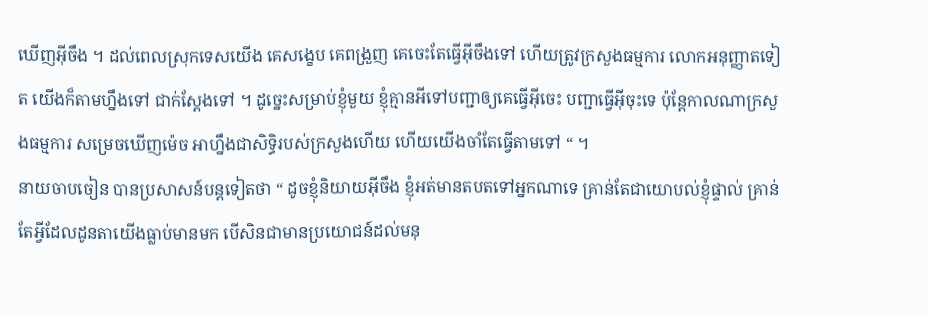ឃើញអ៊ីចឹង ។ ដល់ពេលស្រុកទេសយើង គេសង្ខេប គេពង្រួញ គេចេះតែធ្វើអ៊ីចឹងទៅ ហើយត្រូវក្រសួងធម្មការ លោកអនុញ្ញាតទៀត យើងក៏តាមហ្នឹងទៅ ជាក់ស្ដែងទៅ ។ ដូច្នេះសម្រាប់ខ្ញុំមួយ ខ្ញុំគ្មានអីទៅបញ្ជាឲ្យគេធ្វើអ៊ីចេះ បញ្ជាធ្វើអ៊ីចុះទេ ប៉ុន្តែកាលណាក្រសួងធម្មការ សម្រេចឃើញម៉េច អាហ្នឹងជាសិទ្ធិរបស់ក្រសួងហើយ ហើយយើងចាំតែធ្វើតាមទៅ “ ។
នាយចាបចៀន បានប្រសាសន៍បន្តទៀតថា “ ដូចខ្ញុំនិយាយអ៊ីចឹង ខ្ញុំអត់មានតបតទៅអ្នកណាទេ គ្រាន់តែជាយោបល់ខ្ញុំផ្ទាល់ គ្រាន់តែអ្វីដែលដូនតាយើងធ្លាប់មានមក បើសិនជាមានប្រយោជន៍ដល់មនុ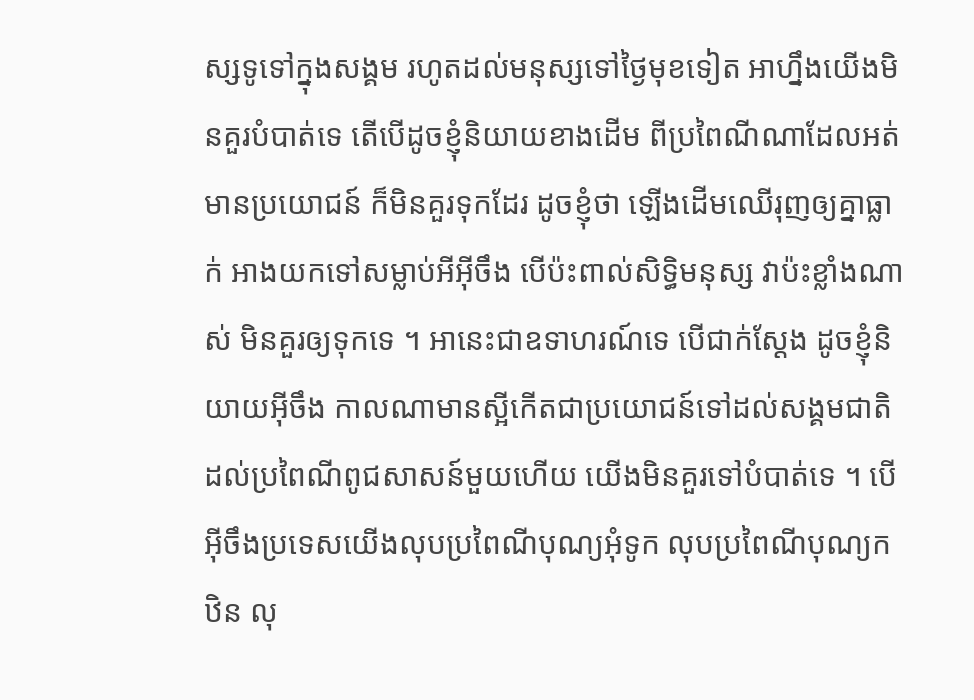ស្សទូទៅក្នុងសង្គម រហូតដល់មនុស្សទៅថ្ងៃមុខទៀត អាហ្នឹងយើងមិនគួរបំបាត់ទេ តើបើដូចខ្ញុំនិយាយខាងដើម ពីប្រពៃណីណាដែលអត់មានប្រយោជន៍ ក៏មិនគួរទុកដែរ ដូចខ្ញុំថា ឡើងដើមឈើរុញឲ្យគ្នាធ្លាក់ អាងយកទៅសម្លាប់អីអ៊ីចឹង បើប៉ះពាល់សិទ្ធិមនុស្ស វាប៉ះខ្លាំងណាស់ មិនគួរឲ្យទុកទេ ។ អានេះជាឧទាហរណ៍ទេ បើជាក់ស្ដែង ដូចខ្ញុំនិយាយអ៊ីចឹង កាលណាមានស្អីកើតជាប្រយោជន៍ទៅដល់សង្គមជាតិ ដល់ប្រពៃណីពូជសាសន៍មួយហើយ យើងមិនគួរទៅបំបាត់ទេ ។ បើអ៊ីចឹងប្រទេសយើងលុបប្រពៃណីបុណ្យអុំទូក លុបប្រពៃណីបុណ្យកឋិន លុ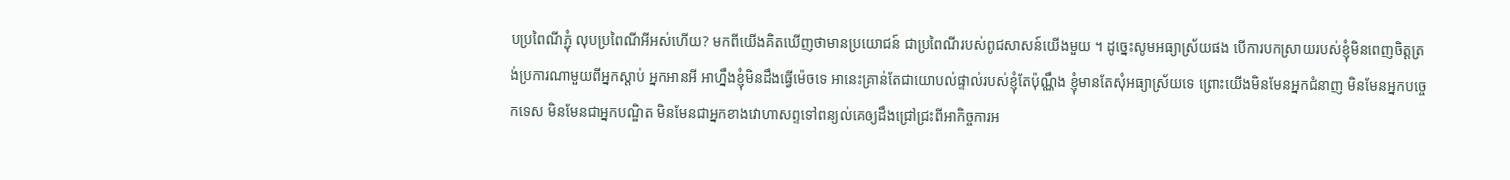បប្រពៃណីភ្ជុំ លុបប្រពៃណីអីអស់ហើយ? មកពីយើងគិតឃើញថាមានប្រយោជន៍ ជាប្រពៃណីរបស់ពូជសាសន៍យើងមួយ ។ ដូច្នេះសូមអធ្យាស្រ័យផង បើការបកស្រាយរបស់ខ្ញុំមិនពេញចិត្តត្រង់ប្រការណាមួយពីអ្នកស្ដាប់ អ្នកអានអី អាហ្នឹងខ្ញុំមិនដឹងធ្វើម៉េចទេ អានេះគ្រាន់តែជាយោបល់ផ្ទាល់របស់ខ្ញុំតែប៉ុណ្ណឹង ខ្ញុំមានតែសុំអធ្យាស្រ័យទេ ព្រោះយើងមិនមែនអ្នកជំនាញ មិនមែនអ្នកបច្ចេកទេស មិនមែនជាអ្នកបណ្ឌិត មិនមែនជាអ្នកខាងវោហាសព្ទទៅពន្យល់គេឲ្យដឹងជ្រៅជ្រះពីអាកិច្ចការអ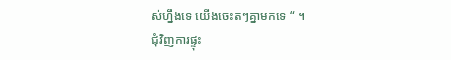ស់ហ្នឹងទេ យើងចេះតៗគ្នាមកទេ “ ។
ជុំវិញការផ្ទុះ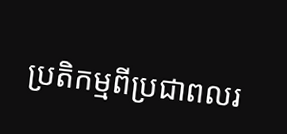ប្រតិកម្មពីប្រជាពលរ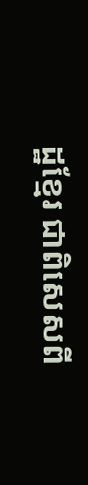ដ្ឋខ្មែរ ជាពិសេសពី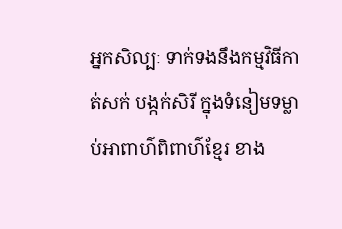អ្នកសិល្បៈ ទាក់ទងនឹងកម្មវិធីកាត់សក់ បង្កក់សិរី ក្នុងទំនៀមទម្លាប់អាពាហ៌ពិពាហ៌ខ្មែរ ខាង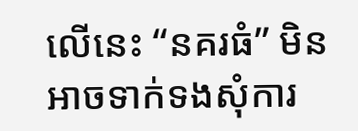លើនេះ “នគរធំ” មិនអាចទាក់ទងសុំការ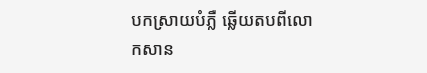បកស្រាយបំភ្លឺ ឆ្លើយតបពីលោកសាន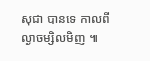សុជា បានទេ កាលពីល្ងាចម្សិលមិញ ៕